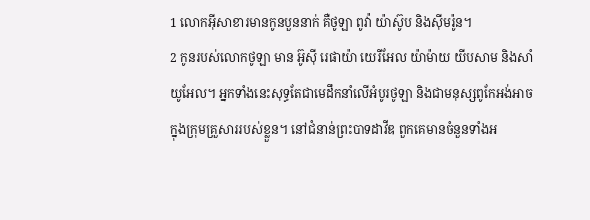1 លោកអ៊ីសាខារមានកូនបួននាក់ គឺថូឡា ពូវ៉ា យ៉ាស៊ូប និងស៊ីមរ៉ូន។
2 កូនរបស់លោកថូឡា មាន អ៊ូស៊ី រេផាយ៉ា យេរីអែល យ៉ាម៉ាយ យីបសាម និងសាំយូអែល។ អ្នកទាំងនេះសុទ្ធតែជាមេដឹកនាំលើអំបូរថូឡា និងជាមនុស្សពូកែអង់អាចក្នុងក្រុមគ្រួសាររបស់ខ្លួន។ នៅជំនាន់ព្រះបាទដាវីឌ ពួកគេមានចំនួនទាំងអ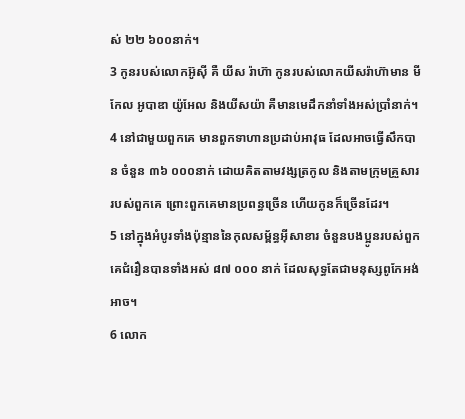ស់ ២២ ៦០០នាក់។
3 កូនរបស់លោកអ៊ូស៊ី គឺ យីស រ៉ាហ៊ា កូនរបស់លោកយីសរ៉ាហ៊ាមាន មីកែល អូបាឌា យ៉ូអែល និងយីសយ៉ា គឺមានមេដឹកនាំទាំងអស់ប្រាំនាក់។
4 នៅជាមួយពួកគេ មានពួកទាហានប្រដាប់អាវុធ ដែលអាចធ្វើសឹកបាន ចំនួន ៣៦ ០០០នាក់ ដោយគិតតាមវង្សត្រកូល និងតាមក្រុមគ្រួសាររបស់ពួកគេ ព្រោះពួកគេមានប្រពន្ធច្រើន ហើយកូនក៏ច្រើនដែរ។
5 នៅក្នុងអំបូរទាំងប៉ុន្មាននៃកុលសម្ព័ន្ធអ៊ីសាខារ ចំនួនបងប្អូនរបស់ពួកគេជំរឿនបានទាំងអស់ ៨៧ ០០០ នាក់ ដែលសុទ្ធតែជាមនុស្សពូកែអង់អាច។
6 លោក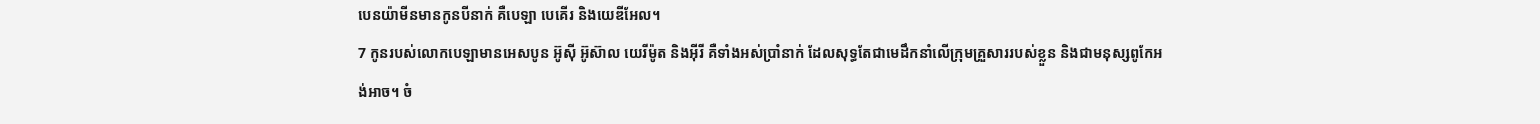បេនយ៉ាមីនមានកូនបីនាក់ គឺបេឡា បេគើរ និងយេឌីអែល។
7 កូនរបស់លោកបេឡាមានអេសបូន អ៊ូស៊ី អ៊ូស៊ាល យេរីម៉ូត និងអ៊ីរី គឺទាំងអស់ប្រាំនាក់ ដែលសុទ្ធតែជាមេដឹកនាំលើក្រុមគ្រួសាររបស់ខ្លួន និងជាមនុស្សពូកែអង់អាច។ ចំ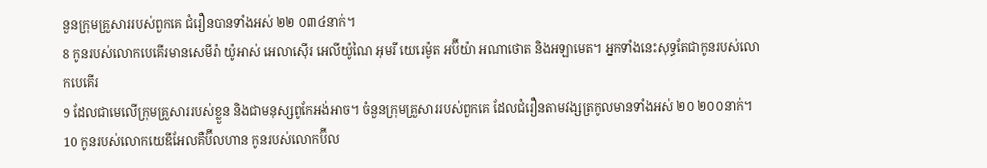នួនក្រុមគ្រួសាររបស់ពួកគេ ជំរឿនបានទាំងអស់ ២២ ០៣៤នាក់។
8 កូនរបស់លោកបេគើរមានសេមីរ៉ា យ៉ូអាស់ អេលាស៊ើរ អេលីយ៉ូណៃ អុមរី យេរេម៉ូត អប៊ីយ៉ា អណាថោត និងអឡាមេត។ អ្នកទាំងនេះសុទ្ធតែជាកូនរបស់លោកបេគើរ
9 ដែលជាមេលើក្រុមគ្រួសាររបស់ខ្លួន និងជាមនុស្សពូកែអង់អាច។ ចំនួនក្រុមគ្រួសាររបស់ពួកគេ ដែលជំរឿនតាមវង្សត្រកូលមានទាំងអស់ ២០ ២០០នាក់។
10 កូនរបស់លោកយេឌីអែលគឺប៊ីលហាន កូនរបស់លោកប៊ីល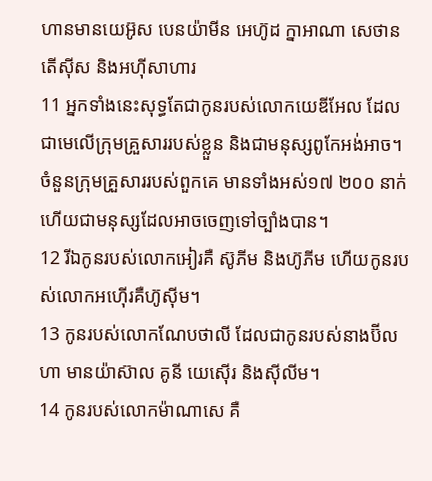ហានមានយេអ៊ូស បេនយ៉ាមីន អេហ៊ូដ ក្នាអាណា សេថាន តើស៊ីស និងអហ៊ីសាហារ
11 អ្នកទាំងនេះសុទ្ធតែជាកូនរបស់លោកយេឌីអែល ដែលជាមេលើក្រុមគ្រួសាររបស់ខ្លួន និងជាមនុស្សពូកែអង់អាច។ ចំនួនក្រុមគ្រួសាររបស់ពួកគេ មានទាំងអស់១៧ ២០០ នាក់ ហើយជាមនុស្សដែលអាចចេញទៅច្បាំងបាន។
12 រីឯកូនរបស់លោកអៀរគឺ ស៊ូភីម និងហ៊ូភីម ហើយកូនរបស់លោកអហ៊ើរគឺហ៊ូស៊ីម។
13 កូនរបស់លោកណែបថាលី ដែលជាកូនរបស់នាងប៊ីលហា មានយ៉ាស៊ាល គូនី យេស៊ើរ និងស៊ីលីម។
14 កូនរបស់លោកម៉ាណាសេ គឺ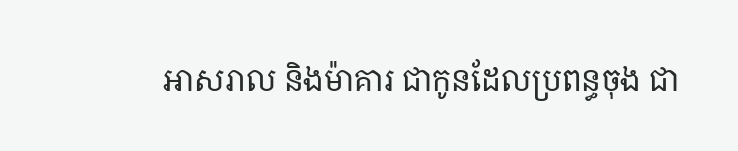អាសរាល និងម៉ាគារ ជាកូនដែលប្រពន្ធចុង ជា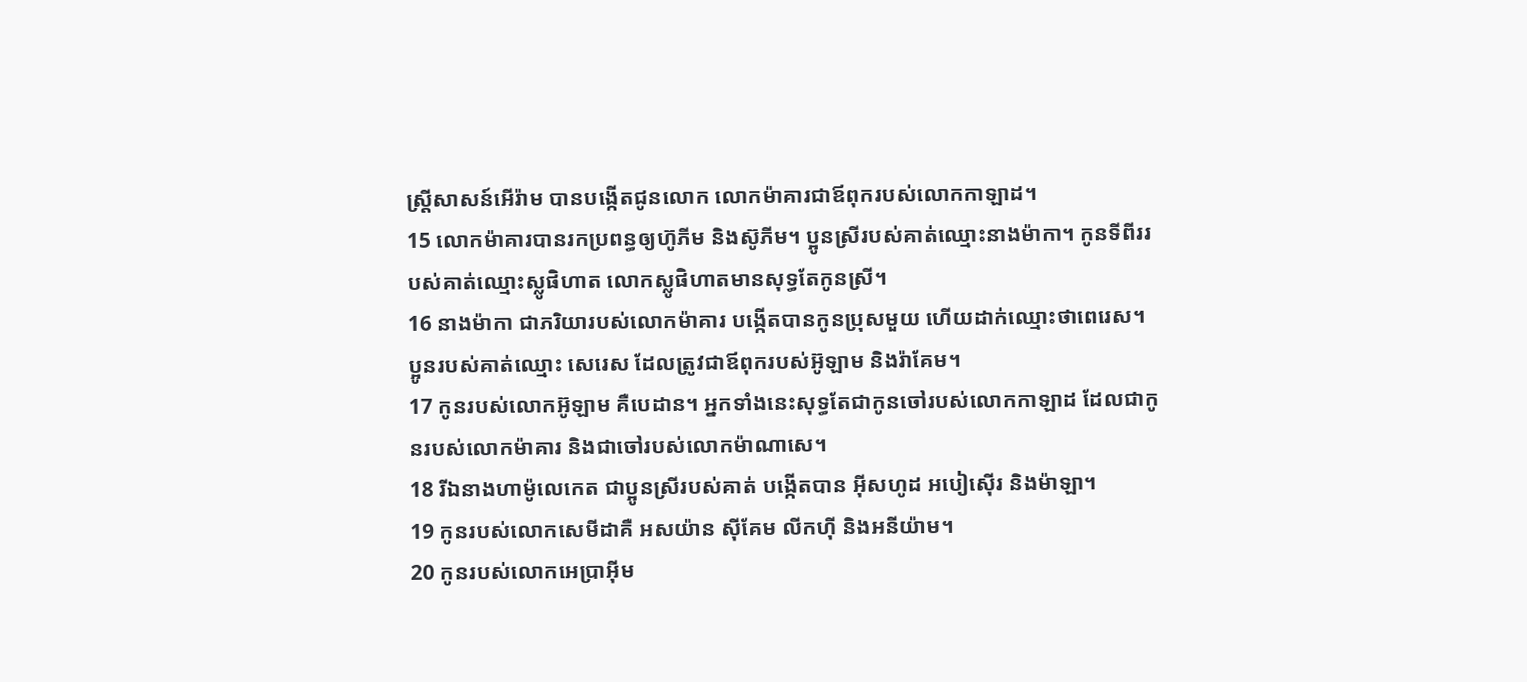ស្ត្រីសាសន៍អើរ៉ាម បានបង្កើតជូនលោក លោកម៉ាគារជាឪពុករបស់លោកកាឡាដ។
15 លោកម៉ាគារបានរកប្រពន្ធឲ្យហ៊ូភីម និងស៊ូភីម។ ប្អូនស្រីរបស់គាត់ឈ្មោះនាងម៉ាកា។ កូនទីពីររបស់គាត់ឈ្មោះស្លូផិហាត លោកស្លូផិហាតមានសុទ្ធតែកូនស្រី។
16 នាងម៉ាកា ជាភរិយារបស់លោកម៉ាគារ បង្កើតបានកូនប្រុសមួយ ហើយដាក់ឈ្មោះថាពេរេស។ ប្អូនរបស់គាត់ឈ្មោះ សេរេស ដែលត្រូវជាឪពុករបស់អ៊ូឡាម និងរ៉ាគែម។
17 កូនរបស់លោកអ៊ូឡាម គឺបេដាន។ អ្នកទាំងនេះសុទ្ធតែជាកូនចៅរបស់លោកកាឡាដ ដែលជាកូនរបស់លោកម៉ាគារ និងជាចៅរបស់លោកម៉ាណាសេ។
18 រីឯនាងហាម៉ូលេកេត ជាប្អូនស្រីរបស់គាត់ បង្កើតបាន អ៊ីសហូដ អបៀស៊ើរ និងម៉ាឡា។
19 កូនរបស់លោកសេមីដាគឺ អសយ៉ាន ស៊ីគែម លីកហ៊ី និងអនីយ៉ាម។
20 កូនរបស់លោកអេប្រាអ៊ីម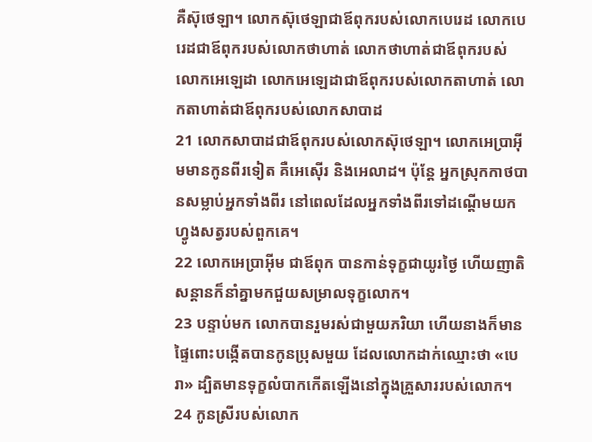គឺស៊ុថេឡា។ លោកស៊ុថេឡាជាឪពុករបស់លោកបេរេដ លោកបេរេដជាឪពុករបស់លោកថាហាត់ លោកថាហាត់ជាឪពុករបស់លោកអេឡេដា លោកអេឡេដាជាឪពុករបស់លោកតាហាត់ លោកតាហាត់ជាឪពុករបស់លោកសាបាដ
21 លោកសាបាដជាឪពុករបស់លោកស៊ុថេឡា។ លោកអេប្រាអ៊ីមមានកូនពីរទៀត គឺអេស៊ើរ និងអេលាដ។ ប៉ុន្តែ អ្នកស្រុកកាថបានសម្លាប់អ្នកទាំងពីរ នៅពេលដែលអ្នកទាំងពីរទៅដណ្ដើមយកហ្វូងសត្វរបស់ពួកគេ។
22 លោកអេប្រាអ៊ីម ជាឪពុក បានកាន់ទុក្ខជាយូរថ្ងៃ ហើយញាតិសន្ដានក៏នាំគ្នាមកជួយសម្រាលទុក្ខលោក។
23 បន្ទាប់មក លោកបានរួមរស់ជាមួយភរិយា ហើយនាងក៏មានផ្ទៃពោះបង្កើតបានកូនប្រុសមួយ ដែលលោកដាក់ឈ្មោះថា «បេរា» ដ្បិតមានទុក្ខលំបាកកើតឡើងនៅក្នុងគ្រួសាររបស់លោក។
24 កូនស្រីរបស់លោក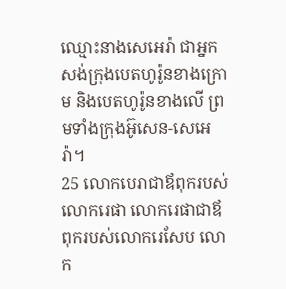ឈ្មោះនាងសេអេរ៉ា ជាអ្នកសង់ក្រុងបេតហូរ៉ូនខាងក្រោម និងបេតហូរ៉ូនខាងលើ ព្រមទាំងក្រុងអ៊ូសេន-សេអេរ៉ា។
25 លោកបេរាជាឪពុករបស់លោករេផា លោករេផាជាឪពុករបស់លោករេសែប លោក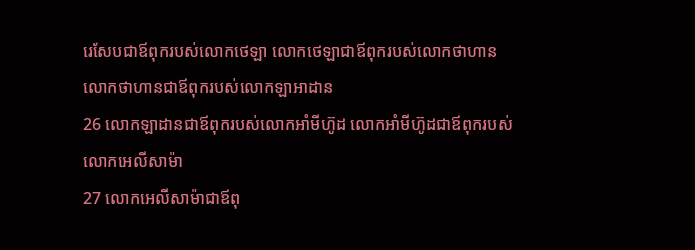រេសែបជាឪពុករបស់លោកថេឡា លោកថេឡាជាឪពុករបស់លោកថាហាន លោកថាហានជាឪពុករបស់លោកឡាអាដាន
26 លោកឡាដានជាឪពុករបស់លោកអាំមីហ៊ូដ លោកអាំមីហ៊ូដជាឪពុករបស់លោកអេលីសាម៉ា
27 លោកអេលីសាម៉ាជាឪពុ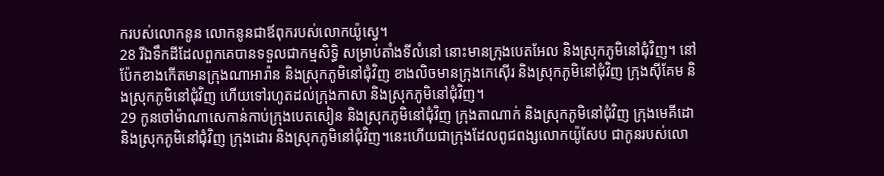ករបស់លោកនូន លោកនូនជាឪពុករបស់លោកយ៉ូស្វេ។
28 រីឯទឹកដីដែលពួកគេបានទទួលជាកម្មសិទ្ធិ សម្រាប់តាំងទីលំនៅ នោះមានក្រុងបេតអែល និងស្រុកភូមិនៅជុំវិញ។ នៅប៉ែកខាងកើតមានក្រុងណាអារ៉ាន និងស្រុកភូមិនៅជុំវិញ ខាងលិចមានក្រុងកេស៊ើរ និងស្រុកភូមិនៅជុំវិញ ក្រុងស៊ីគែម និងស្រុកភូមិនៅជុំវិញ ហើយទៅរហូតដល់ក្រុងកាសា និងស្រុកភូមិនៅជុំវិញ។
29 កូនចៅម៉ាណាសេកាន់កាប់ក្រុងបេតសៀន និងស្រុកភូមិនៅជុំវិញ ក្រុងតាណាក់ និងស្រុកភូមិនៅជុំវិញ ក្រុងមេគីដោ និងស្រុកភូមិនៅជុំវិញ ក្រុងដោរ និងស្រុកភូមិនៅជុំវិញ។នេះហើយជាក្រុងដែលពូជពង្សលោកយ៉ូសែប ជាកូនរបស់លោ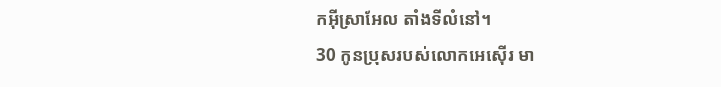កអ៊ីស្រាអែល តាំងទីលំនៅ។
30 កូនប្រុសរបស់លោកអេស៊ើរ មា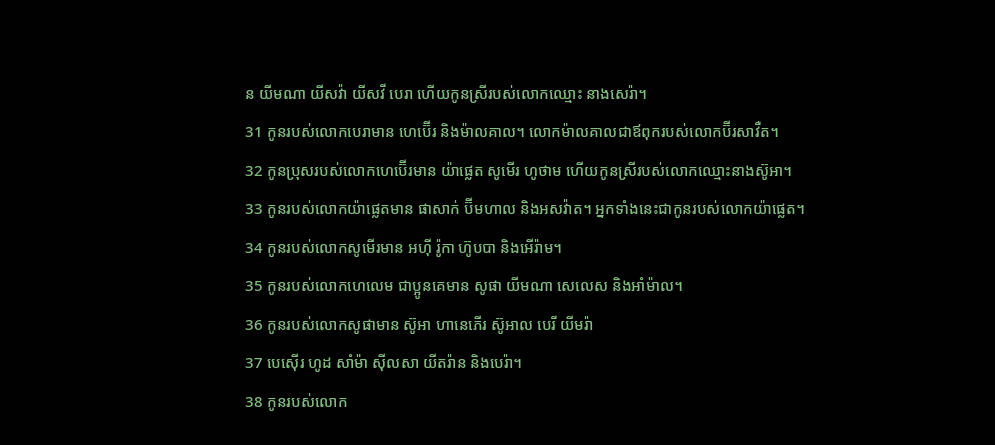ន យីមណា យីសវ៉ា យីសវី បេរា ហើយកូនស្រីរបស់លោកឈ្មោះ នាងសេរ៉ា។
31 កូនរបស់លោកបេរាមាន ហេប៊ើរ និងម៉ាលគាល។ លោកម៉ាលគាលជាឪពុករបស់លោកប៊ីរសាវឺត។
32 កូនប្រុសរបស់លោកហេប៊ើរមាន យ៉ាផ្លេត សូមើរ ហូថាម ហើយកូនស្រីរបស់លោកឈ្មោះនាងស៊ូអា។
33 កូនរបស់លោកយ៉ាផ្លេតមាន ផាសាក់ ប៊ីមហាល និងអសវ៉ាត។ អ្នកទាំងនេះជាកូនរបស់លោកយ៉ាផ្លេត។
34 កូនរបស់លោកសូមើរមាន អហ៊ី រ៉ូកា ហ៊ូបបា និងអើរ៉ាម។
35 កូនរបស់លោកហេលេម ជាប្អូនគេមាន សូផា យីមណា សេលេស និងអាំម៉ាល។
36 កូនរបស់លោកសូផាមាន ស៊ូអា ហានេភើរ ស៊ូអាល បេរី យីមរ៉ា
37 បេស៊ើរ ហូដ សាំម៉ា ស៊ីលសា យីតរ៉ាន និងបេរ៉ា។
38 កូនរបស់លោក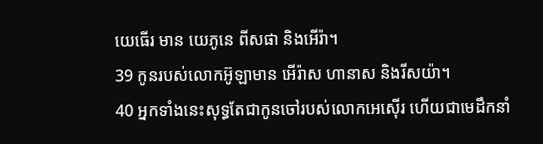យេធើរ មាន យេភូនេ ពីសផា និងអើរ៉ា។
39 កូនរបស់លោកអ៊ូឡាមាន អើរ៉ាស ហានាស និងរីសយ៉ា។
40 អ្នកទាំងនេះសុទ្ធតែជាកូនចៅរបស់លោកអេស៊ើរ ហើយជាមេដឹកនាំ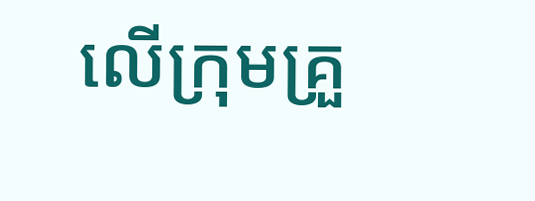លើក្រុមគ្រួ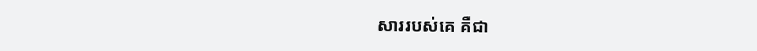សាររបស់គេ គឺជា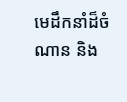មេដឹកនាំដ៏ចំណាន និង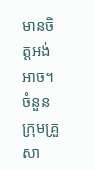មានចិត្តអង់អាច។ ចំនួនក្រុមគ្រួសា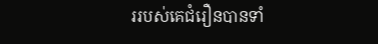ររបស់គេជំរឿនបានទាំ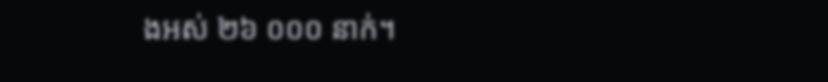ងអស់ ២៦ ០០០ នាក់។